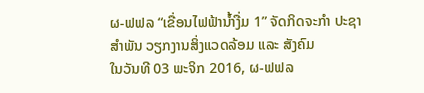ຜ-ຟຟລ “ເຂື່ອນໄຟຟ້ານໍ້າງື່ມ 1” ຈັດກິດຈະກຳ ປະຊາສຳພັນ ວຽກງານສິ່ງແວດລ້ອມ ແລະ ສັງຄົມ
ໃນວັນທີ 03 ພະຈິກ 2016, ຜ-ຟຟລ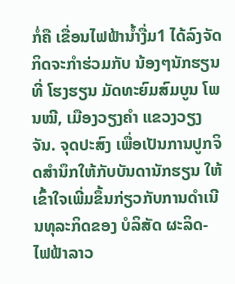ກໍ່ຄື ເຂື່ອນໄຟຟ້ານໍ້າງື່ມ1 ໄດ້ລົງຈັດກິດຈະກຳຮ່ວມກັບ ນ້ອງໆນັກຮຽນ ທີ່ ໂຮງຮຽນ ມັດທະຍົມສົມບູນ ໂພນໝີ, ເມືອງວຽງຄຳ ແຂວງວຽງຈັນ. ຈຸດປະສົງ ເພື່ອເປັນການປູກຈິດສໍານຶກໃຫ້ກັບບັນດານັກຮຽນ ໃຫ້ເຂົ້າໃຈເພີ່ມຂຶ້ນກ່ຽວກັບການດຳເນີນທຸລະກິດຂອງ ບໍລິສັດ ຜະລິດ-ໄຟຟ້າລາວ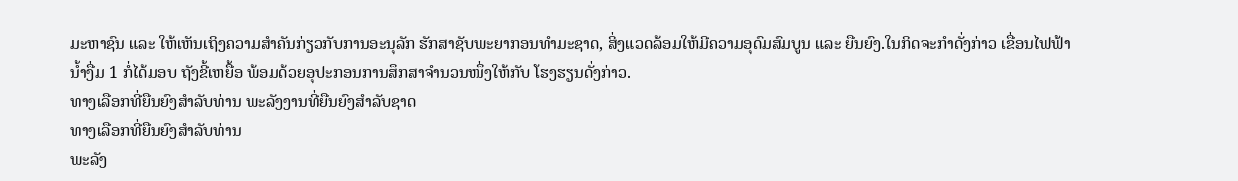ມະຫາຊົນ ແລະ ໃຫ້ເຫັນເຖິງຄວາມສໍາຄັນກ່ຽວກັບການອະນຸລັກ ຮັກສາຊັບພະຍາກອນທຳມະຊາດ, ສິ່ງແວດລ້ອມໃຫ້ມີຄວາມອຸດົມສົມບູນ ແລະ ຍືນຍົງ.ໃນກິດຈະກຳດັ່ງກ່າວ ເຂື່ອນໄຟຟ້ານໍ້າງື່ມ 1 ກໍ່ໄດ້ມອບ ຖັງຂີ້ເຫຍື້ອ ພ້ອມດ້ວຍອຸປະກອນການສຶກສາຈໍານວນໜຶ່ງໃຫ້ກັບ ໂຮງຮຽນດັ່ງກ່າວ.
ທາງເລືອກທີ່ຍືນຍົງສຳລັບທ່ານ ພະລັງງານທີ່ຍືນຍົງສຳລັບຊາດ
ທາງເລືອກທີ່ຍືນຍົງສຳລັບທ່ານ
ພະລັງ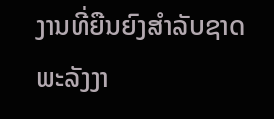ງານທີ່ຍືນຍົງສຳລັບຊາດ
ພະລັງງາ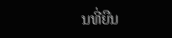ນທີ່ຍືນ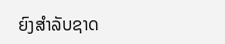ຍົງສຳລັບຊາດ